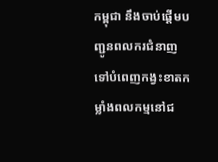កម្ពុជា នឹងចាប់ផ្តើមបញ្ជូនពលករជំនាញ ទៅបំពេញកង្វះខាតកម្លាំងពលកម្មនៅជ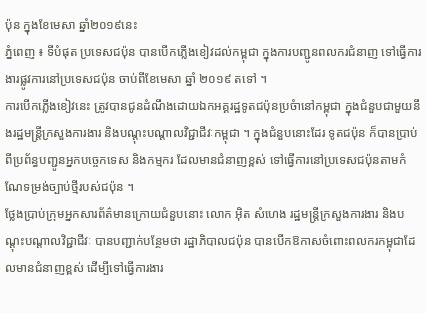ប៉ុន ក្នុងខែមេសា ឆ្នាំ២០១៩នេះ
ភ្នំពេញ ៖ ទីបំផុត ប្រទេសជប៉ុន បានបើកភ្លើងខៀវដល់កម្ពុជា ក្នុងការបញ្ជូនពលករជំនាញ ទៅធ្វើការងារផ្លូវការនៅប្រទេសជប៉ុន ចាប់ពីខែមេសា ឆ្នាំ ២០១៩ តទៅ ។
ការបើកភ្លើងខៀវនេះ ត្រូវបានជូនដំណឹងដោយឯកអគ្គរដ្ឋទូតជប៉ុនប្រចំានៅកម្ពុជា ក្នុងជំនួបជាមួយនឹងរដ្ឋមន្រ្តីក្រសួងការងារ និងបណ្តុះបណ្តាលវិជ្ជាជីវៈកម្ពុជា ។ ក្នុងជំនួបនោះដែរ ទូតជប៉ុន ក៏បានប្រាប់ ពីប្រព័ន្ធបញ្ជូនអ្នកបច្ចេកទេស និងកម្មករ ដែលមានជំនាញខ្ពស់ ទៅធ្វើការនៅប្រទេសជប៉ុនតាមកំណែទម្រង់ច្បាប់ថ្មីរបស់ជប៉ុន ។
ថ្លែងប្រាប់ក្រុមអ្នកសារព័ត៌មានក្រោយជំនួបនោះ លោក អ៊ិត សំហេង រដ្ឋមន្ត្រីក្រសួងការងារ និងបណ្តុះបណ្តាលវិជ្ជាជីវៈ បានបញ្ជាក់បន្ថែមថា រដ្ឋាភិបាលជប៉ុន បានបើកឱកាសចំពោះពលករកម្ពុជាដែលមានជំនាញខ្ពស់ ដើម្បីទៅធ្វើការងារ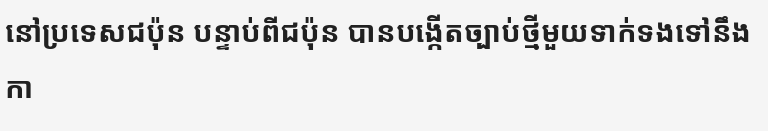នៅប្រទេសជប៉ុន បន្ទាប់ពីជប៉ុន បានបង្កើតច្បាប់ថ្មីមួយទាក់ទងទៅនឹងកា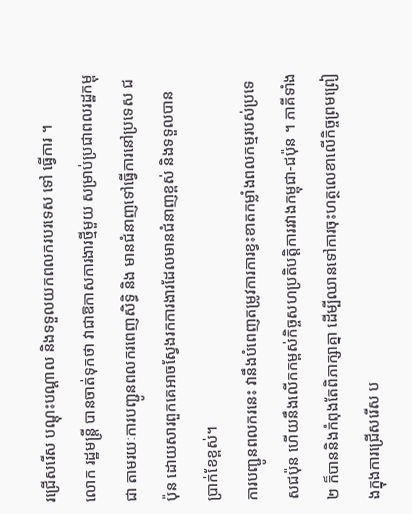រជ្រើសរើស បណ្ដុះបណ្ដាល និងទទួលយកពលករបរទេស ទៅ ធ្វើការ ។
លោក រដ្ឋមន្រ្តី បានចាត់ទុកថា វាជាឱកាសការងារថ្មីមួយ សម្រាប់ប្រជាពលរដ្ឋកម្ពុជា តាមរយៈការបញ្ជូនពលករពេញសិទ្ធិ និង មានជំនាញទៅធ្វើការនៅប្រទេស ជប៉ុន ដោយសារពួកគេអាចស្វែងរកការងារដែលមានជំនាញខ្ពស់ និងទទួលបាន ប្រាក់ខែខ្ពស់។
ការបញ្ជូនពលករនេះ វានឹងបំពេញតម្រូវការការខ្វះខាតកម្លាំងពលកម្មរបស់ប្រទេសជប៉ុន ហើយនឹងលើកកម្ពស់កិច្ចសហប្រតិបត្តិការរវាងកម្ពុជា-ជប៉ុន ។ ភាគីទាំង ២ ក៏បាននិងកំពុងតែពិភាក្សាគ្នា ដើម្បីឈានទៅការចុះហត្ថលេខាលើកិច្ចព្រមព្រៀងក្នុងការជ្រើសរើស ប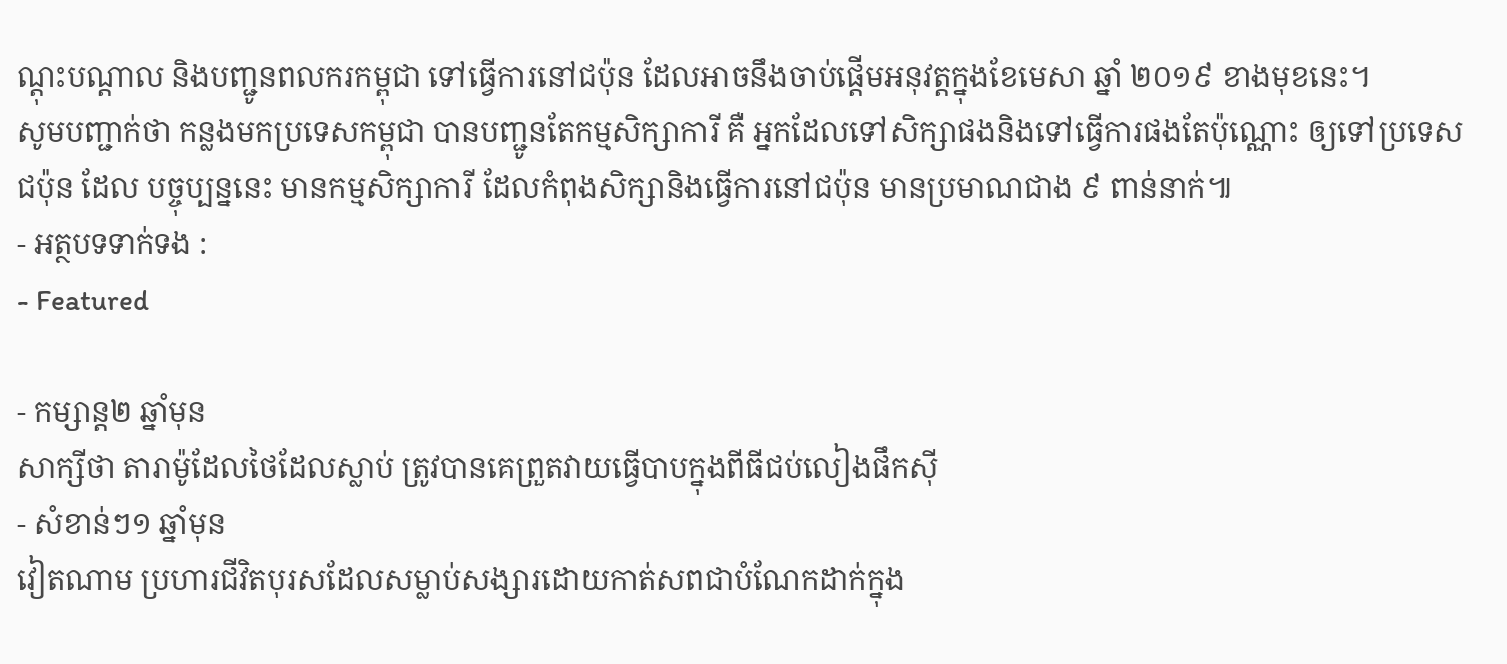ណ្ដុះបណ្ដាល និងបញ្ជូនពលករកម្ពុជា ទៅធ្វើការនៅជប៉ុន ដែលអាចនឹងចាប់ផ្ដើមអនុវត្ដក្នុងខែមេសា ឆ្នាំ ២០១៩ ខាងមុខនេះ។
សូមបញ្ជាក់ថា កន្លងមកប្រទេសកម្ពុជា បានបញ្ជូនតែកម្មសិក្សាការី គឺ អ្នកដែលទៅសិក្សាផងនិងទៅធ្វើការផងតែប៉ុណ្ណោះ ឲ្យទៅប្រទេសជប៉ុន ដែល បច្ចុប្បន្ននេះ មានកម្មសិក្សាការី ដែលកំពុងសិក្សានិងធ្វើការនៅជប៉ុន មានប្រមាណជាង ៩ ពាន់នាក់៕
- អត្ថបទទាក់ទង :
- Featured

- កម្សាន្ត២ ឆ្នាំមុន
សាក្សីថា តារាម៉ូដែលថៃដែលស្លាប់ ត្រូវបានគេព្រួតវាយធ្វើបាបក្នុងពីធីជប់លៀងផឹកស៊ី
- សំខាន់ៗ១ ឆ្នាំមុន
វៀតណាម ប្រហារជីវិតបុរសដែលសម្លាប់សង្សារដោយកាត់សពជាបំណែកដាក់ក្នុង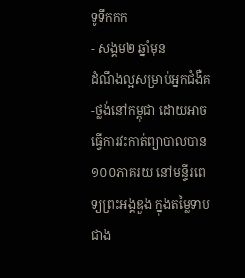ទូទឹកកក
- សង្គម២ ឆ្នាំមុន
ដំណឹងល្អសម្រាប់អ្នកជំងឺគ-ថ្លង់នៅកម្ពុជា ដោយអាចធ្វើការវះកាត់ព្យាបាលបាន ១០០ភាគរយ នៅមន្ទីរពេទ្យព្រះអង្គឌួង ក្នុងតម្លៃទាបជាង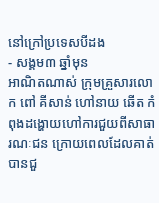នៅក្រៅប្រទេសបីដង
- សង្គម៣ ឆ្នាំមុន
អាណិតណាស់ ក្រុមគ្រួសារលោក ពៅ គីសាន់ ហៅនាយ ឆើត កំពុងដង្ហោយហៅការជួយពីសាធារណៈជន ក្រោយពេលដែលគាត់បានជួ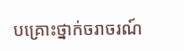បគ្រោះថ្នាក់ចរាចរណ៍